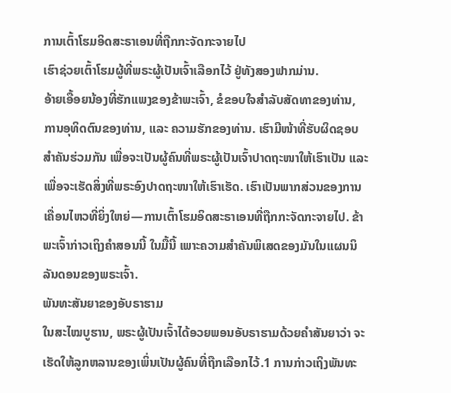ການເຕົ້າໂຮມອິດສະຣາເອນທີ່ຖືກກະຈັດກະຈາຍໄປ
ເຮົາຊ່ວຍເຕົ້າໂຮມຜູ້ທີ່ພຣະຜູ້ເປັນເຈົ້າເລືອກໄວ້ ຢູ່ທັງສອງຟາກມ່ານ.
ອ້າຍເອື້ອຍນ້ອງທີ່ຮັກແພງຂອງຂ້າພະເຈົ້າ, ຂໍຂອບໃຈສຳລັບສັດທາຂອງທ່ານ, ການອຸທິດຕົນຂອງທ່ານ, ແລະ ຄວາມຮັກຂອງທ່ານ. ເຮົາມີໜ້າທີ່ຮັບຜິດຊອບສຳຄັນຮ່ວມກັນ ເພື່ອຈະເປັນຜູ້ຄົນທີ່ພຣະຜູ້ເປັນເຈົ້າປາດຖະໜາໃຫ້ເຮົາເປັນ ແລະ ເພື່ອຈະເຮັດສິ່ງທີ່ພຣະອົງປາດຖະໜາໃຫ້ເຮົາເຮັດ. ເຮົາເປັນພາກສ່ວນຂອງການເຄື່ອນໄຫວທີ່ຍິ່ງໃຫຍ່—ການເຕົ້າໂຮມອິດສະຣາເອນທີ່ຖືກກະຈັດກະຈາຍໄປ. ຂ້າພະເຈົ້າກ່າວເຖິງຄຳສອນນີ້ ໃນມື້ນີ້ ເພາະຄວາມສຳຄັນພິເສດຂອງມັນໃນແຜນນິລັນດອນຂອງພຣະເຈົ້າ.
ພັນທະສັນຍາຂອງອັບຣາຮາມ
ໃນສະໄໝບູຮານ, ພຣະຜູ້ເປັນເຈົ້າໄດ້ອວຍພອນອັບຣາຮາມດ້ວຍຄຳສັນຍາວ່າ ຈະເຮັດໃຫ້ລູກຫລານຂອງເພິ່ນເປັນຜູ້ຄົນທີ່ຖືກເລືອກໄວ້.1 ການກ່າວເຖິງພັນທະ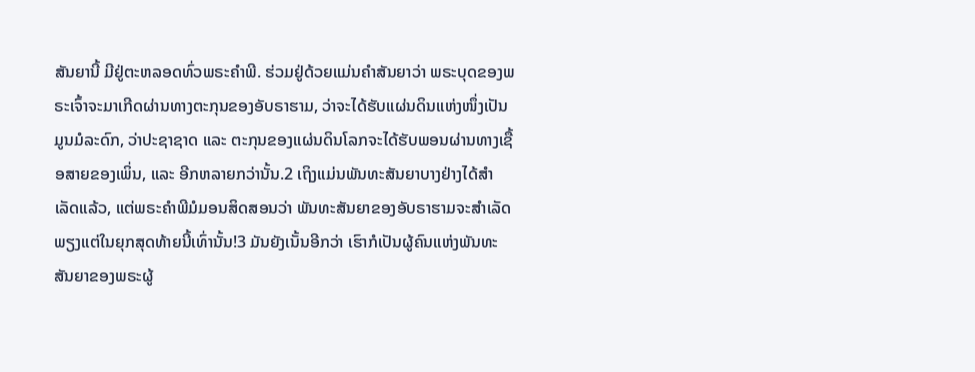ສັນຍານີ້ ມີຢູ່ຕະຫລອດທົ່ວພຣະຄຳພີ. ຮ່ວມຢູ່ດ້ວຍແມ່ນຄຳສັນຍາວ່າ ພຣະບຸດຂອງພຣະເຈົ້າຈະມາເກີດຜ່ານທາງຕະກຸນຂອງອັບຣາຮາມ, ວ່າຈະໄດ້ຮັບແຜ່ນດິນແຫ່ງໜຶ່ງເປັນມູນມໍລະດົກ, ວ່າປະຊາຊາດ ແລະ ຕະກຸນຂອງແຜ່ນດິນໂລກຈະໄດ້ຮັບພອນຜ່ານທາງເຊື້ອສາຍຂອງເພິ່ນ, ແລະ ອີກຫລາຍກວ່ານັ້ນ.2 ເຖິງແມ່ນພັນທະສັນຍາບາງຢ່າງໄດ້ສຳເລັດແລ້ວ, ແຕ່ພຣະຄຳພີມໍມອນສິດສອນວ່າ ພັນທະສັນຍາຂອງອັບຣາຮາມຈະສຳເລັດພຽງແຕ່ໃນຍຸກສຸດທ້າຍນີ້ເທົ່ານັ້ນ!3 ມັນຍັງເນັ້ນອີກວ່າ ເຮົາກໍເປັນຜູ້ຄົນແຫ່ງພັນທະສັນຍາຂອງພຣະຜູ້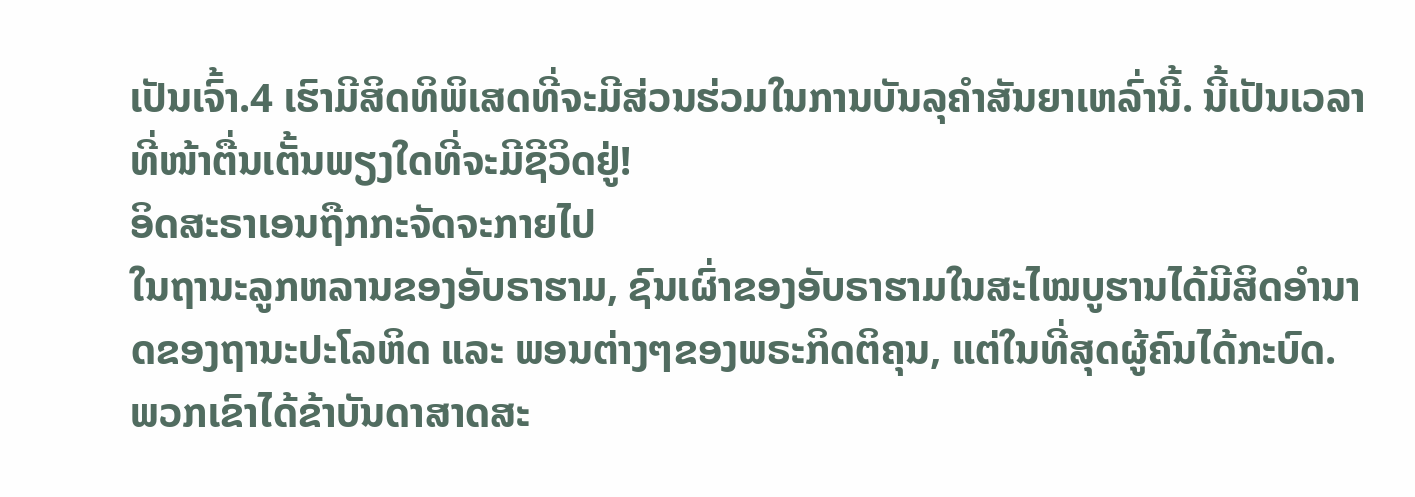ເປັນເຈົ້າ.4 ເຮົາມີສິດທິພິເສດທີ່ຈະມີສ່ວນຮ່ວມໃນການບັນລຸຄຳສັນຍາເຫລົ່ານີ້. ນີ້ເປັນເວລາທີ່ໜ້າຕື່ນເຕັ້ນພຽງໃດທີ່ຈະມີຊີວິດຢູ່!
ອິດສະຣາເອນຖືກກະຈັດຈະກາຍໄປ
ໃນຖານະລູກຫລານຂອງອັບຣາຮາມ, ຊົນເຜົ່າຂອງອັບຣາຮາມໃນສະໄໝບູຮານໄດ້ມີສິດອຳນາດຂອງຖານະປະໂລຫິດ ແລະ ພອນຕ່າງໆຂອງພຣະກິດຕິຄຸນ, ແຕ່ໃນທີ່ສຸດຜູ້ຄົນໄດ້ກະບົດ. ພວກເຂົາໄດ້ຂ້າບັນດາສາດສະ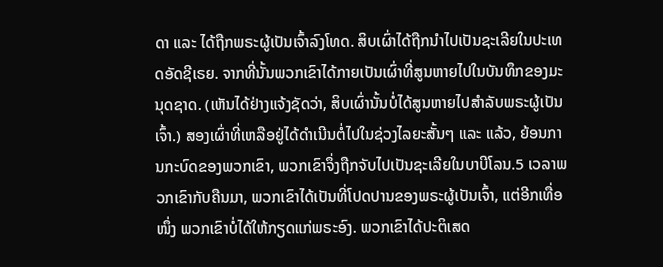ດາ ແລະ ໄດ້ຖືກພຣະຜູ້ເປັນເຈົ້າລົງໂທດ. ສິບເຜົ່າໄດ້ຖືກນຳໄປເປັນຊະເລີຍໃນປະເທດອັດຊີເຣຍ. ຈາກທີ່ນັ້ນພວກເຂົາໄດ້ກາຍເປັນເຜົ່າທີ່ສູນຫາຍໄປໃນບັນທຶກຂອງມະນຸດຊາດ. (ເຫັນໄດ້ຢ່າງແຈ້ງຊັດວ່າ, ສິບເຜົ່ານັ້ນບໍ່ໄດ້ສູນຫາຍໄປສຳລັບພຣະຜູ້ເປັນເຈົ້າ.) ສອງເຜົ່າທີ່ເຫລືອຢູ່ໄດ້ດຳເນີນຕໍ່ໄປໃນຊ່ວງໄລຍະສັ້ນໆ ແລະ ແລ້ວ, ຍ້ອນການກະບົດຂອງພວກເຂົາ, ພວກເຂົາຈຶ່ງຖືກຈັບໄປເປັນຊະເລີຍໃນບາບີໂລນ.5 ເວລາພວກເຂົາກັບຄືນມາ, ພວກເຂົາໄດ້ເປັນທີ່ໂປດປານຂອງພຣະຜູ້ເປັນເຈົ້າ, ແຕ່ອີກເທື່ອໜຶ່ງ ພວກເຂົາບໍ່ໄດ້ໃຫ້ກຽດແກ່ພຣະອົງ. ພວກເຂົາໄດ້ປະຕິເສດ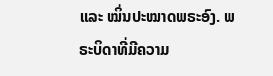ແລະ ໝິ່ນປະໝາດພຣະອົງ. ພຣະບິດາທີ່ມີຄວາມ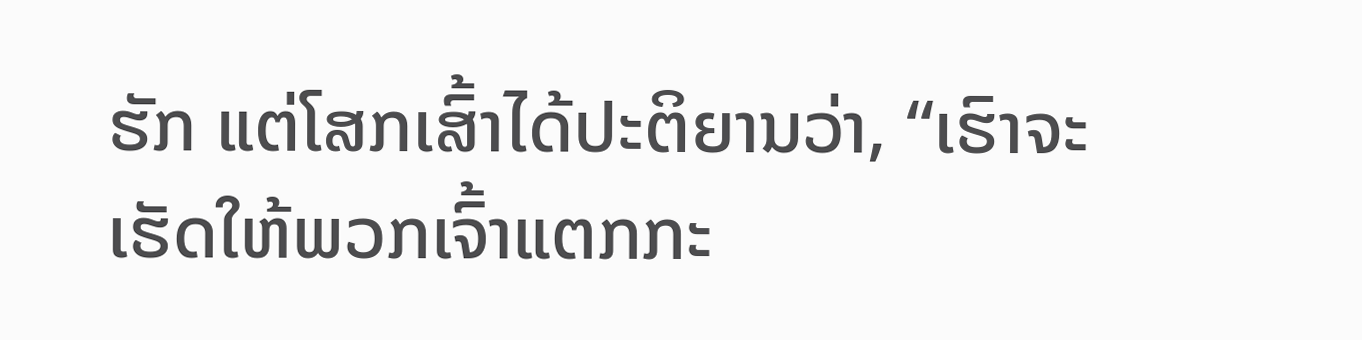ຮັກ ແຕ່ໂສກເສົ້າໄດ້ປະຕິຍານວ່າ, “ເຮົາຈະເຮັດໃຫ້ພວກເຈົ້າແຕກກະ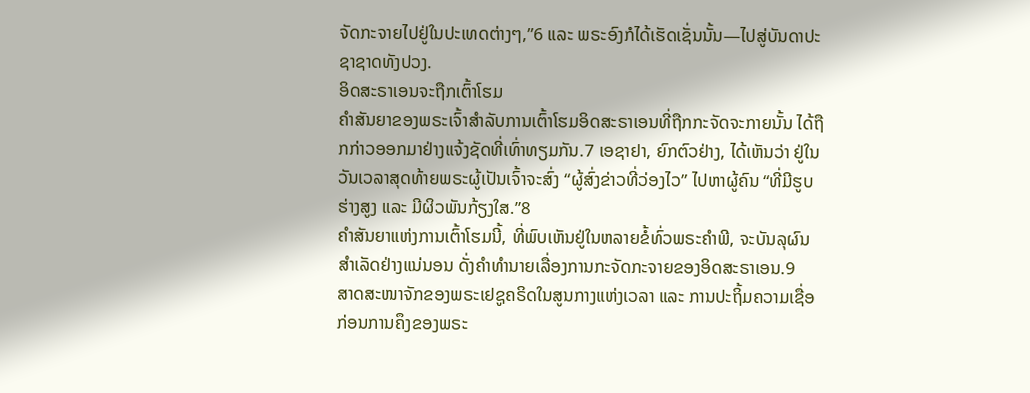ຈັດກະຈາຍໄປຢູ່ໃນປະເທດຕ່າງໆ,”6 ແລະ ພຣະອົງກໍໄດ້ເຮັດເຊັ່ນນັ້ນ—ໄປສູ່ບັນດາປະຊາຊາດທັງປວງ.
ອິດສະຣາເອນຈະຖືກເຕົ້າໂຮມ
ຄຳສັນຍາຂອງພຣະເຈົ້າສຳລັບການເຕົ້າໂຮມອິດສະຣາເອນທີ່ຖືກກະຈັດຈະກາຍນັ້ນ ໄດ້ຖືກກ່າວອອກມາຢ່າງແຈ້ງຊັດທີ່ເທົ່າທຽມກັນ.7 ເອຊາຢາ, ຍົກຕົວຢ່າງ, ໄດ້ເຫັນວ່າ ຢູ່ໃນວັນເວລາສຸດທ້າຍພຣະຜູ້ເປັນເຈົ້າຈະສົ່ງ “ຜູ້ສົ່ງຂ່າວທີ່ວ່ອງໄວ” ໄປຫາຜູ້ຄົນ “ທີ່ມີຮູບຮ່າງສູງ ແລະ ມີຜິວພັນກ້ຽງໃສ.”8
ຄຳສັນຍາແຫ່ງການເຕົ້າໂຮມນີ້, ທີ່ພົບເຫັນຢູ່ໃນຫລາຍຂໍ້ທົ່ວພຣະຄຳພີ, ຈະບັນລຸຜົນສຳເລັດຢ່າງແນ່ນອນ ດັ່ງຄຳທຳນາຍເລື່ອງການກະຈັດກະຈາຍຂອງອິດສະຣາເອນ.9
ສາດສະໜາຈັກຂອງພຣະເຢຊູຄຣິດໃນສູນກາງແຫ່ງເວລາ ແລະ ການປະຖິ້ມຄວາມເຊື່ອ
ກ່ອນການຄຶງຂອງພຣະ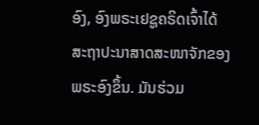ອົງ, ອົງພຣະເຢຊູຄຣິດເຈົ້າໄດ້ສະຖາປະນາສາດສະໜາຈັກຂອງພຣະອົງຂຶ້ນ. ມັນຮ່ວມ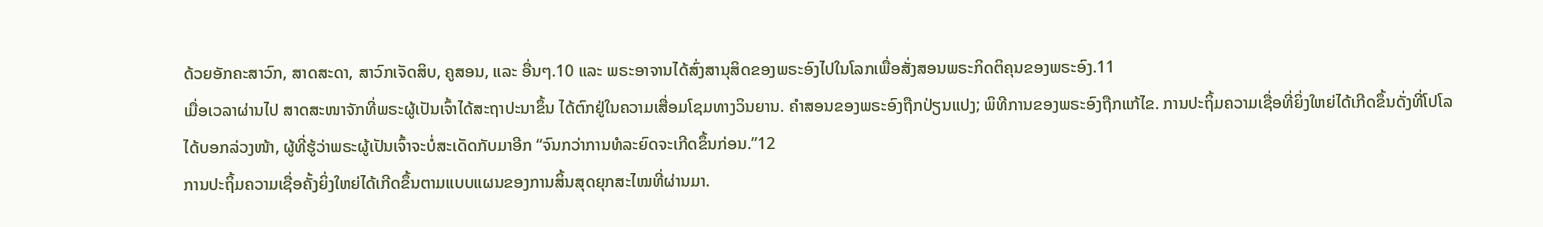ດ້ວຍອັກຄະສາວົກ, ສາດສະດາ, ສາວົກເຈັດສິບ, ຄູສອນ, ແລະ ອື່ນໆ.10 ແລະ ພຣະອາຈານໄດ້ສົ່ງສານຸສິດຂອງພຣະອົງໄປໃນໂລກເພື່ອສັ່ງສອນພຣະກິດຕິຄຸນຂອງພຣະອົງ.11
ເມື່ອເວລາຜ່ານໄປ ສາດສະໜາຈັກທີ່ພຣະຜູ້ເປັນເຈົ້າໄດ້ສະຖາປະນາຂຶ້ນ ໄດ້ຕົກຢູ່ໃນຄວາມເສື່ອມໂຊມທາງວິນຍານ. ຄຳສອນຂອງພຣະອົງຖືກປ່ຽນແປງ; ພິທີການຂອງພຣະອົງຖືກແກ້ໄຂ. ການປະຖິ້ມຄວາມເຊື່ອທີ່ຍິ່ງໃຫຍ່ໄດ້ເກີດຂຶ້ນດັ່ງທີ່ໂປໂລໄດ້ບອກລ່ວງໜ້າ, ຜູ້ທີ່ຮູ້ວ່າພຣະຜູ້ເປັນເຈົ້າຈະບໍ່ສະເດັດກັບມາອີກ “ຈົນກວ່າການທໍລະຍົດຈະເກີດຂຶ້ນກ່ອນ.”12
ການປະຖິ້ມຄວາມເຊື່ອຄັ້ງຍິ່ງໃຫຍ່ໄດ້ເກີດຂຶ້ນຕາມແບບແຜນຂອງການສິ້ນສຸດຍຸກສະໄໝທີ່ຜ່ານມາ.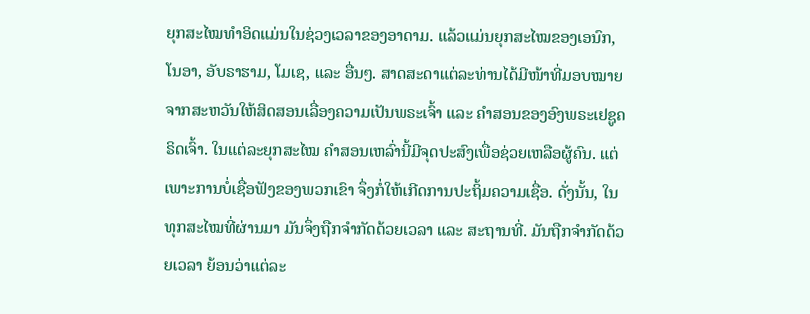ຍຸກສະໄໝທຳອິດແມ່ນໃນຊ່ວງເວລາຂອງອາດາມ. ແລ້ວແມ່ນຍຸກສະໄໝຂອງເອນົກ, ໂນອາ, ອັບຣາຮາມ, ໂມເຊ, ແລະ ອື່ນໆ. ສາດສະດາແຕ່ລະທ່ານໄດ້ມີໜ້າທີ່ມອບໝາຍຈາກສະຫວັນໃຫ້ສິດສອນເລື່ອງຄວາມເປັນພຣະເຈົ້າ ແລະ ຄຳສອນຂອງອົງພຣະເຢຊູຄຣິດເຈົ້າ. ໃນແຕ່ລະຍຸກສະໄໝ ຄຳສອນເຫລົ່ານີ້ມີຈຸດປະສົງເພື່ອຊ່ວຍເຫລືອຜູ້ຄົນ. ແຕ່ເພາະການບໍ່ເຊື່ອຟັງຂອງພວກເຂົາ ຈຶ່ງກໍ່ໃຫ້ເກີດການປະຖິ້ມຄວາມເຊື່ອ. ດັ່ງນັ້ນ, ໃນທຸກສະໄໝທີ່ຜ່ານມາ ມັນຈຶ່ງຖືກຈຳກັດດ້ວຍເວລາ ແລະ ສະຖານທີ່. ມັນຖືກຈຳກັດດ້ວຍເວລາ ຍ້ອນວ່າແຕ່ລະ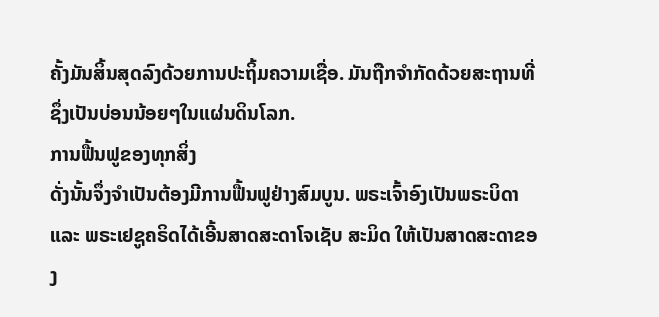ຄັ້ງມັນສິ້ນສຸດລົງດ້ວຍການປະຖິ້ມຄວາມເຊື່ອ. ມັນຖືກຈຳກັດດ້ວຍສະຖານທີ່ ຊຶ່ງເປັນບ່ອນນ້ອຍໆໃນແຜ່ນດິນໂລກ.
ການຟື້ນຟູຂອງທຸກສິ່ງ
ດັ່ງນັ້ນຈຶ່ງຈຳເປັນຕ້ອງມີການຟື້ນຟູຢ່າງສົມບູນ. ພຣະເຈົ້າອົງເປັນພຣະບິດາ ແລະ ພຣະເຢຊູຄຣິດໄດ້ເອີ້ນສາດສະດາໂຈເຊັບ ສະມິດ ໃຫ້ເປັນສາດສະດາຂອງ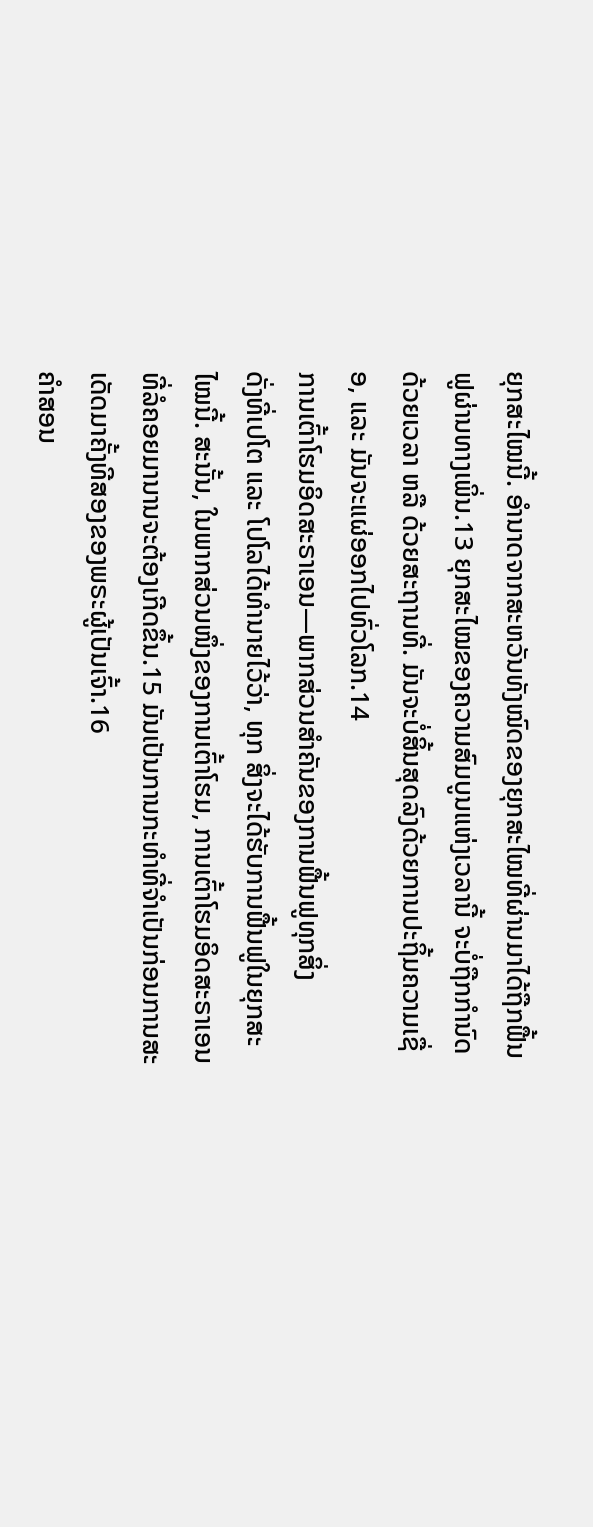ຍຸກສະໄໝນີ້. ອຳນາດຈາກສະຫວັນທັງໝົດຂອງຍຸກສະໄໝທີ່ຜ່ານມາໄດ້ຖືກຟື້ນຟູຜ່ານທາງເພິ່ນ.13 ຍຸກສະໄໝຂອງຄວາມສົມບູນແຫ່ງເວລານີ້ ຈະບໍ່ຖືກກຳນົດດ້ວຍເວລາ ຫລື ດ້ວຍສະຖານທີ່. ມັນຈະບໍ່ສິ້ນສຸດລົງດ້ວຍການປະຖິ້ມຄວາມເຊື່ອ, ແລະ ມັນຈະແຜ່ອອກໄປທົ່ວໂລກ.14
ການເຕົ້າໂຮມອິດສະຣາເອນ—ພາກສ່ວນສຳຄັນຂອງການຟື້ນຟູທຸກສິ່ງ
ດັ່ງທີ່ເປໂຕ ແລະ ໂປໂລໄດ້ທຳນາຍໄວ້ວ່າ, ທຸກ ສິ່ງຈະໄດ້ຮັບການຟື້ນຟູໃນຍຸກສະໄໝນີ້. ສະນັ້ນ, ໃນພາກສ່ວນໜຶ່ງຂອງການເຕົ້າໂຮມ, ການເຕົ້າໂຮມອິດສະຣາເອນທີ່ລໍຄອຍມານານຈະຕ້ອງເກີດຂຶ້ນ.15 ມັນເປັນການກະທຳທີ່ຈຳເປັນກ່ອນການສະເດັດມາຄັ້ງທີສອງຂອງພຣະຜູ້ເປັນເຈົ້າ.16
ຄຳສອນ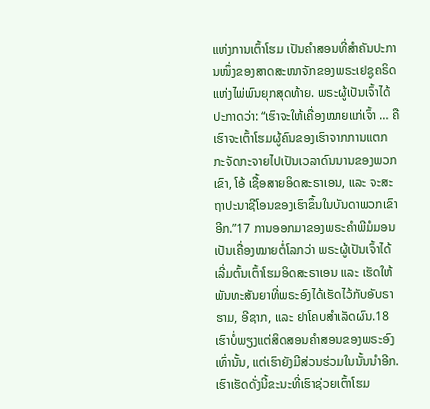ແຫ່ງການເຕົ້າໂຮມ ເປັນຄຳສອນທີ່ສຳຄັນປະການໜຶ່ງຂອງສາດສະໜາຈັກຂອງພຣະເຢຊູຄຣິດແຫ່ງໄພ່ພົນຍຸກສຸດທ້າຍ. ພຣະຜູ້ເປັນເຈົ້າໄດ້ປະກາດວ່າ: “ເຮົາຈະໃຫ້ເຄື່ອງໝາຍແກ່ເຈົ້າ … ຄືເຮົາຈະເຕົ້າໂຮມຜູ້ຄົນຂອງເຮົາຈາກການແຕກກະຈັດກະຈາຍໄປເປັນເວລາດົນນານຂອງພວກເຂົາ, ໂອ້ ເຊື້ອສາຍອິດສະຣາເອນ, ແລະ ຈະສະຖາປະນາຊີໂອນຂອງເຮົາຂຶ້ນໃນບັນດາພວກເຂົາອີກ.”17 ການອອກມາຂອງພຣະຄຳພີມໍມອນ ເປັນເຄື່ອງໝາຍຕໍ່ໂລກວ່າ ພຣະຜູ້ເປັນເຈົ້າໄດ້ເລີ່ມຕົ້ນເຕົ້າໂຮມອິດສະຣາເອນ ແລະ ເຮັດໃຫ້ພັນທະສັນຍາທີ່ພຣະອົງໄດ້ເຮັດໄວ້ກັບອັບຣາຮາມ, ອີຊາກ, ແລະ ຢາໂຄບສຳເລັດຜົນ.18 ເຮົາບໍ່ພຽງແຕ່ສິດສອນຄຳສອນຂອງພຣະອົງເທົ່ານັ້ນ, ແຕ່ເຮົາຍັງມີສ່ວນຮ່ວມໃນນັ້ນນຳອີກ. ເຮົາເຮັດດັ່ງນີ້ຂະນະທີ່ເຮົາຊ່ວຍເຕົ້າໂຮມ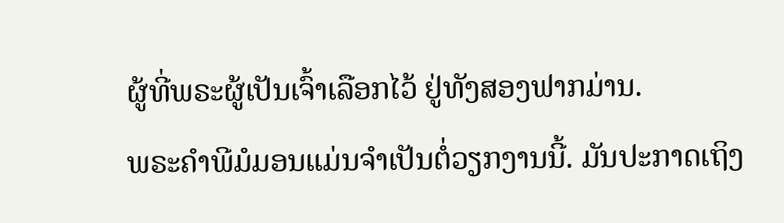ຜູ້ທີ່ພຣະຜູ້ເປັນເຈົ້າເລືອກໄວ້ ຢູ່ທັງສອງຟາກມ່ານ.
ພຣະຄຳພີມໍມອນແມ່ນຈຳເປັນຕໍ່ວຽກງານນີ້. ມັນປະກາດເຖິງ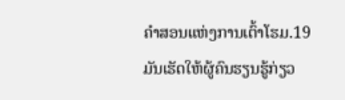ຄຳສອນແຫ່ງການເຕົ້າໂຮມ.19 ມັນເຮັດໃຫ້ຜູ້ຄົນຮຽນຮູ້ກ່ຽວ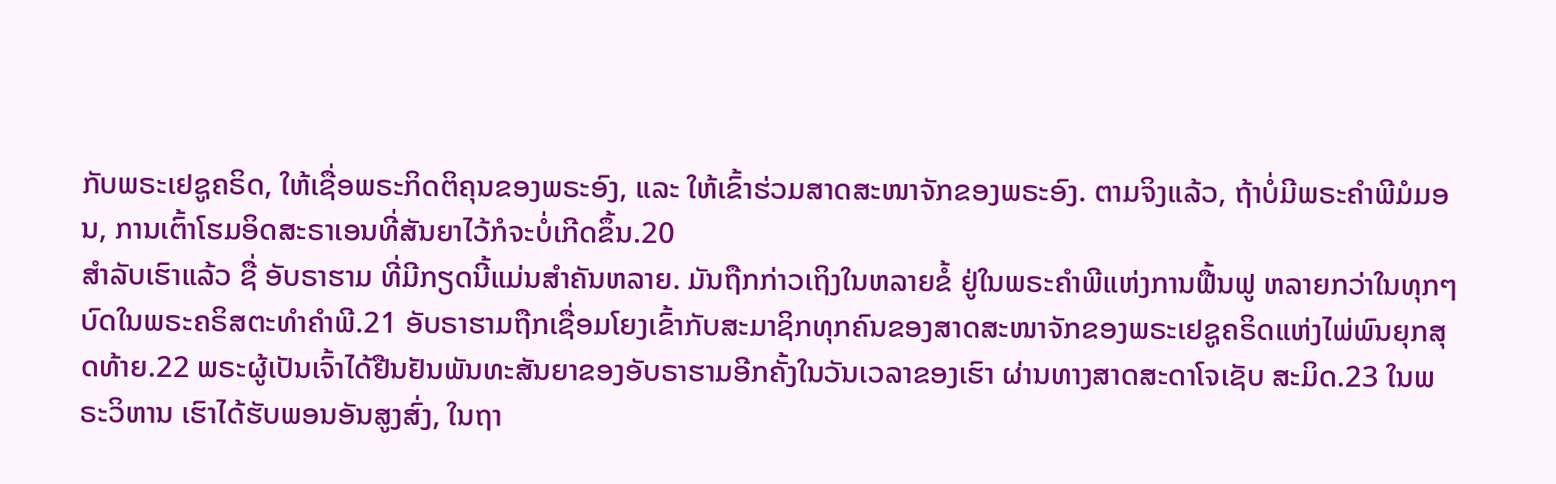ກັບພຣະເຢຊູຄຣິດ, ໃຫ້ເຊື່ອພຣະກິດຕິຄຸນຂອງພຣະອົງ, ແລະ ໃຫ້ເຂົ້າຮ່ວມສາດສະໜາຈັກຂອງພຣະອົງ. ຕາມຈິງແລ້ວ, ຖ້າບໍ່ມີພຣະຄຳພີມໍມອນ, ການເຕົ້າໂຮມອິດສະຣາເອນທີ່ສັນຍາໄວ້ກໍຈະບໍ່ເກີດຂຶ້ນ.20
ສຳລັບເຮົາແລ້ວ ຊື່ ອັບຣາຮາມ ທີ່ມີກຽດນີ້ແມ່ນສຳຄັນຫລາຍ. ມັນຖືກກ່າວເຖິງໃນຫລາຍຂໍ້ ຢູ່ໃນພຣະຄຳພີແຫ່ງການຟື້ນຟູ ຫລາຍກວ່າໃນທຸກໆບົດໃນພຣະຄຣິສຕະທຳຄຳພີ.21 ອັບຣາຮາມຖືກເຊື່ອມໂຍງເຂົ້າກັບສະມາຊິກທຸກຄົນຂອງສາດສະໜາຈັກຂອງພຣະເຢຊູຄຣິດແຫ່ງໄພ່ພົນຍຸກສຸດທ້າຍ.22 ພຣະຜູ້ເປັນເຈົ້າໄດ້ຢືນຢັນພັນທະສັນຍາຂອງອັບຣາຮາມອີກຄັ້ງໃນວັນເວລາຂອງເຮົາ ຜ່ານທາງສາດສະດາໂຈເຊັບ ສະມິດ.23 ໃນພຣະວິຫານ ເຮົາໄດ້ຮັບພອນອັນສູງສົ່ງ, ໃນຖາ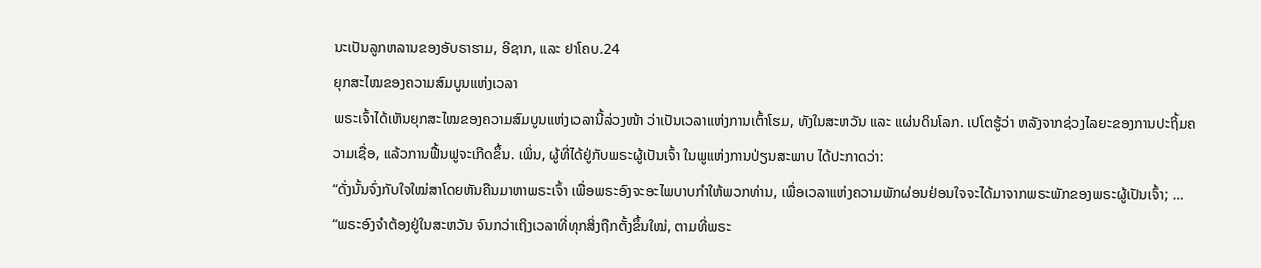ນະເປັນລູກຫລານຂອງອັບຣາຮາມ, ອີຊາກ, ແລະ ຢາໂຄບ.24
ຍຸກສະໄໝຂອງຄວາມສົມບູນແຫ່ງເວລາ
ພຣະເຈົ້າໄດ້ເຫັນຍຸກສະໄໝຂອງຄວາມສົມບູນແຫ່ງເວລານີ້ລ່ວງໜ້າ ວ່າເປັນເວລາແຫ່ງການເຕົ້າໂຮມ, ທັງໃນສະຫວັນ ແລະ ແຜ່ນດິນໂລກ. ເປໂຕຮູ້ວ່າ ຫລັງຈາກຊ່ວງໄລຍະຂອງການປະຖິ້ມຄວາມເຊື່ອ, ແລ້ວການຟື້ນຟູຈະເກີດຂຶ້ນ. ເພິ່ນ, ຜູ້ທີ່ໄດ້ຢູ່ກັບພຣະຜູ້ເປັນເຈົ້າ ໃນພູແຫ່ງການປ່ຽນສະພາບ ໄດ້ປະກາດວ່າ:
“ດັ່ງນັ້ນຈົ່ງກັບໃຈໃໝ່ສາໂດຍຫັນຄືນມາຫາພຣະເຈົ້າ ເພື່ອພຣະອົງຈະອະໄພບາບກຳໃຫ້ພວກທ່ານ, ເພື່ອເວລາແຫ່ງຄວາມພັກຜ່ອນຢ່ອນໃຈຈະໄດ້ມາຈາກພຣະພັກຂອງພຣະຜູ້ເປັນເຈົ້າ; …
“ພຣະອົງຈຳຕ້ອງຢູ່ໃນສະຫວັນ ຈົນກວ່າເຖິງເວລາທີ່ທຸກສິ່ງຖືກຕັ້ງຂຶ້ນໃໝ່, ຕາມທີ່ພຣະ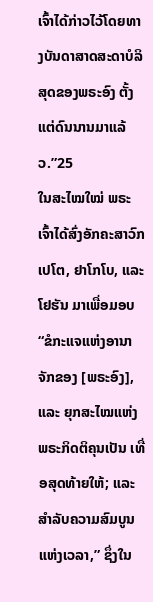ເຈົ້າໄດ້ກ່າວໄວ້ໂດຍທາງບັນດາສາດສະດາບໍລິສຸດຂອງພຣະອົງ ຕັ້ງແຕ່ດົນນານມາແລ້ວ.”25
ໃນສະໄໝໃໝ່ ພຣະເຈົ້າໄດ້ສົ່ງອັກຄະສາວົກເປໂຕ, ຢາໂກໂບ, ແລະ ໂຢຮັນ ມາເພື່ອມອບ “ຂໍກະແຈແຫ່ງອານາຈັກຂອງ [ພຣະອົງ], ແລະ ຍຸກສະໄໝແຫ່ງພຣະກິດຕິຄຸນເປັນ ເທື່ອສຸດທ້າຍໃຫ້; ແລະ ສຳລັບຄວາມສົມບູນແຫ່ງເວລາ,” ຊຶ່ງໃນ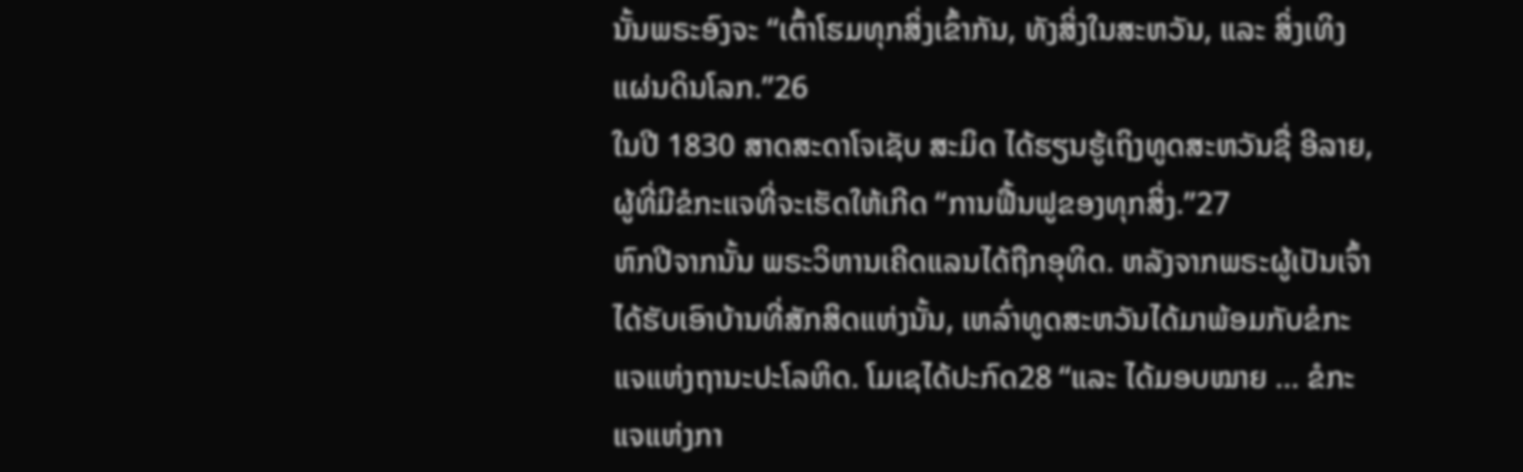ນັ້ນພຣະອົງຈະ “ເຕົ້າໂຮມທຸກສິ່ງເຂົ້າກັນ, ທັງສິ່ງໃນສະຫວັນ, ແລະ ສິ່ງເທິງແຜ່ນດິນໂລກ.”26
ໃນປີ 1830 ສາດສະດາໂຈເຊັບ ສະມິດ ໄດ້ຮຽນຮູ້ເຖິງທູດສະຫວັນຊື່ ອີລາຍ, ຜູ້ທີ່ມີຂໍກະແຈທີ່ຈະເຮັດໃຫ້ເກີດ “ການຟື້ນຟູຂອງທຸກສິ່ງ.”27
ຫົກປີຈາກນັ້ນ ພຣະວິຫານເຄີດແລນໄດ້ຖືກອຸທິດ. ຫລັງຈາກພຣະຜູ້ເປັນເຈົ້າໄດ້ຮັບເອົາບ້ານທີ່ສັກສິດແຫ່ງນັ້ນ, ເຫລົ່າທູດສະຫວັນໄດ້ມາພ້ອມກັບຂໍກະແຈແຫ່ງຖານະປະໂລຫິດ. ໂມເຊໄດ້ປະກົດ28 “ແລະ ໄດ້ມອບໝາຍ … ຂໍກະແຈແຫ່ງກາ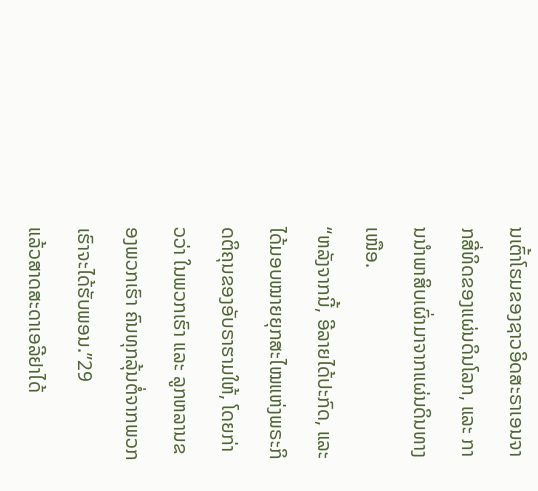ນເຕົ້າໂຮມຂອງຊາວອິດສະຣາເອນຈາກສີ່ທິດຂອງແຜ່ນດິນໂລກ, ແລະ ການນຳພາສິບເຜົ່າມາຈາກແຜ່ນດິນທາງເໜືອ.
“ຫລັງຈາກນີ້, ອີລາຍໄດ້ປະກົດ, ແລະ ໄດ້ມອບໝາຍຍຸກສະໄໝແຫ່ງພຣະກິດຕິຄຸນຂອງອັບຣາຮາມໃຫ້, ໂດຍກ່າວວ່າ ໃນພວກເຮົາ ແລະ ລູກຫລານຂອງພວກເຮົາ ຄົນທຸກລຸ້ນຕໍ່ຈາກພວກເຮົາຈະໄດ້ຮັບພອນ.”29
ແລ້ວສາດສະດາເອລີຢາໄດ້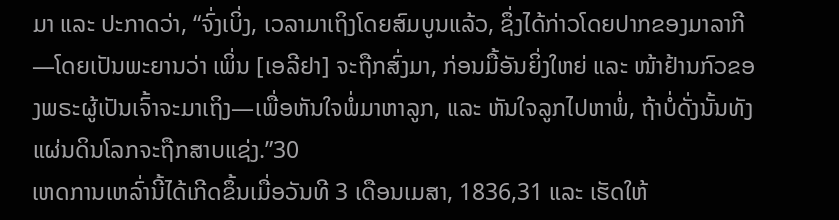ມາ ແລະ ປະກາດວ່າ, “ຈົ່ງເບິ່ງ, ເວລາມາເຖິງໂດຍສົມບູນແລ້ວ, ຊຶ່ງໄດ້ກ່າວໂດຍປາກຂອງມາລາກີ—ໂດຍເປັນພະຍານວ່າ ເພິ່ນ [ເອລີຢາ] ຈະຖືກສົ່ງມາ, ກ່ອນມື້ອັນຍິ່ງໃຫຍ່ ແລະ ໜ້າຢ້ານກົວຂອງພຣະຜູ້ເປັນເຈົ້າຈະມາເຖິງ—ເພື່ອຫັນໃຈພໍ່ມາຫາລູກ, ແລະ ຫັນໃຈລູກໄປຫາພໍ່, ຖ້າບໍ່ດັ່ງນັ້ນທັງແຜ່ນດິນໂລກຈະຖືກສາບແຊ່ງ.”30
ເຫດການເຫລົ່ານີ້ໄດ້ເກີດຂຶ້ນເມື່ອວັນທີ 3 ເດືອນເມສາ, 1836,31 ແລະ ເຮັດໃຫ້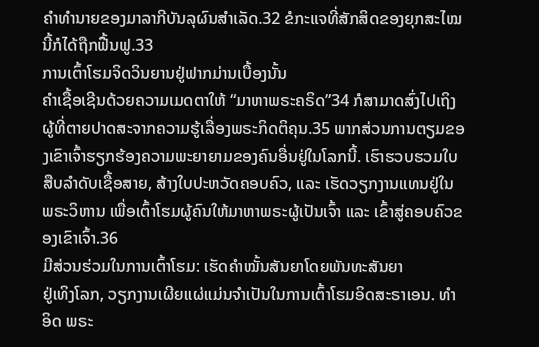ຄຳທຳນາຍຂອງມາລາກີບັນລຸຜົນສຳເລັດ.32 ຂໍກະແຈທີ່ສັກສິດຂອງຍຸກສະໄໝນີ້ກໍໄດ້ຖືກຟື້ນຟູ.33
ການເຕົ້າໂຮມຈິດວິນຍານຢູ່ຟາກມ່ານເບື້ອງນັ້ນ
ຄຳເຊື້ອເຊີນດ້ວຍຄວາມເມດຕາໃຫ້ “ມາຫາພຣະຄຣິດ”34 ກໍສາມາດສົ່ງໄປເຖິງຜູ້ທີ່ຕາຍປາດສະຈາກຄວາມຮູ້ເລື່ອງພຣະກິດຕິຄຸນ.35 ພາກສ່ວນການຕຽມຂອງເຂົາເຈົ້າຮຽກຮ້ອງຄວາມພະຍາຍາມຂອງຄົນອື່ນຢູ່ໃນໂລກນີ້. ເຮົາຮວບຮວມໃບສືບລຳດັບເຊື້ອສາຍ, ສ້າງໃບປະຫວັດຄອບຄົວ, ແລະ ເຮັດວຽກງານແທນຢູ່ໃນພຣະວິຫານ ເພື່ອເຕົ້າໂຮມຜູ້ຄົນໃຫ້ມາຫາພຣະຜູ້ເປັນເຈົ້າ ແລະ ເຂົ້າສູ່ຄອບຄົວຂອງເຂົາເຈົ້າ.36
ມີສ່ວນຮ່ວມໃນການເຕົ້າໂຮມ: ເຮັດຄຳໝັ້ນສັນຍາໂດຍພັນທະສັນຍາ
ຢູ່ເທິງໂລກ, ວຽກງານເຜີຍແຜ່ແມ່ນຈຳເປັນໃນການເຕົ້າໂຮມອິດສະຣາເອນ. ທຳອິດ ພຣະ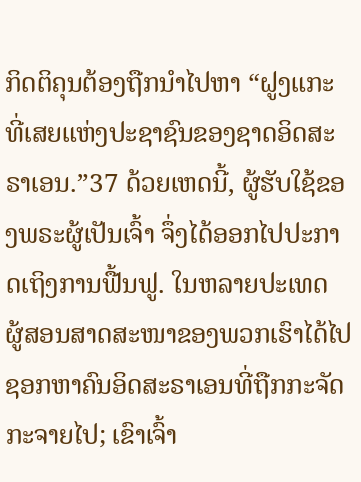ກິດຕິຄຸນຕ້ອງຖືກນຳໄປຫາ “ຝູງແກະທີ່ເສຍແຫ່ງປະຊາຊົນຂອງຊາດອິດສະຣາເອນ.”37 ດ້ວຍເຫດນີ້, ຜູ້ຮັບໃຊ້ຂອງພຣະຜູ້ເປັນເຈົ້າ ຈຶ່ງໄດ້ອອກໄປປະກາດເຖິງການຟື້ນຟູ. ໃນຫລາຍປະເທດ ຜູ້ສອນສາດສະໜາຂອງພວກເຮົາໄດ້ໄປຊອກຫາຄົນອິດສະຣາເອນທີ່ຖືກກະຈັດກະຈາຍໄປ; ເຂົາເຈົ້າ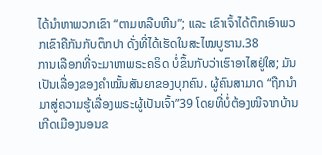ໄດ້ນຳຫາພວກເຂົາ “ຕາມຫລືບຫີນ”; ແລະ ເຂົາເຈົ້າໄດ້ຕຶກເອົາພວກເຂົາຄືກັນກັບຕຶກປາ ດັ່ງທີ່ໄດ້ເຮັດໃນສະໄໝບູຮານ.38
ການເລືອກທີ່ຈະມາຫາພຣະຄຣິດ ບໍ່ຂຶ້ນກັບວ່າເຮົາອາໄສຢູ່ໃສ; ມັນເປັນເລື່ອງຂອງຄຳໝັ້ນສັນຍາຂອງບຸກຄົນ. ຜູ້ຄົນສາມາດ “ຖືກນຳມາສູ່ຄວາມຮູ້ເລື່ອງພຣະຜູ້ເປັນເຈົ້າ”39 ໂດຍທີ່ບໍ່ຕ້ອງໜີຈາກບ້ານເກີດເມືອງນອນຂ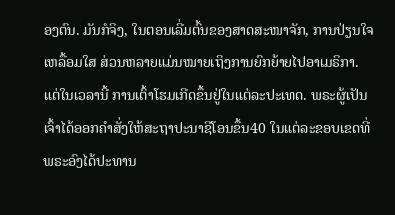ອງຕົນ. ມັນກໍຈິງ, ໃນຕອນເລີ່ມຕົ້ນຂອງສາດສະໜາຈັກ, ການປ່ຽນໃຈເຫລື້ອມໃສ ສ່ວນຫລາຍແມ່ນໝາຍເຖິງການຍົກຍ້າຍໄປອາເມຣິກາ. ແຕ່ໃນເວລານີ້ ການເຕົ້າໂຮມເກີດຂຶ້ນຢູ່ໃນແຕ່ລະປະເທດ. ພຣະຜູ້ເປັນເຈົ້າໄດ້ອອກຄຳສັ່ງໃຫ້ສະຖາປະນາຊີໂອນຂຶ້ນ40 ໃນແຕ່ລະຂອບເຂດທີ່ພຣະອົງໄດ້ປະທານ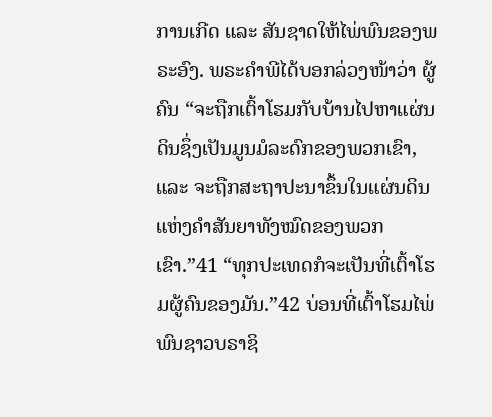ການເກີດ ແລະ ສັນຊາດໃຫ້ໄພ່ພົນຂອງພຣະອົງ. ພຣະຄຳພີໄດ້ບອກລ່ວງໜ້າວ່າ ຜູ້ຄົນ “ຈະຖືກເຕົ້າໂຮມກັບບ້ານໄປຫາແຜ່ນດິນຊຶ່ງເປັນມູນມໍລະດົກຂອງພວກເຂົາ, ແລະ ຈະຖືກສະຖາປະນາຂຶ້ນໃນແຜ່ນດິນແຫ່ງຄຳສັນຍາທັງໝົດຂອງພວກເຂົາ.”41 “ທຸກປະເທດກໍຈະເປັນທີ່ເຕົ້າໂຮມຜູ້ຄົນຂອງມັນ.”42 ບ່ອນທີ່ເຕົ້າໂຮມໄພ່ພົນຊາວບຣາຊິ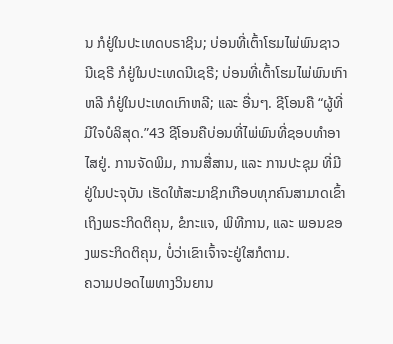ນ ກໍຢູ່ໃນປະເທດບຣາຊິນ; ບ່ອນທີ່ເຕົ້າໂຮມໄພ່ພົນຊາວນີເຊຣີ ກໍຢູ່ໃນປະເທດນີເຊຣີ; ບ່ອນທີ່ເຕົ້າໂຮມໄພ່ພົນເກົາຫລີ ກໍຢູ່ໃນປະເທດເກົາຫລີ; ແລະ ອື່ນໆ. ຊີໂອນຄື “ຜູ້ທີ່ມີໃຈບໍລິສຸດ.”43 ຊີໂອນຄືບ່ອນທີ່ໄພ່ພົນທີ່ຊອບທຳອາໄສຢູ່. ການຈັດພິມ, ການສື່ສານ, ແລະ ການປະຊຸມ ທີ່ມີຢູ່ໃນປະຈຸບັນ ເຮັດໃຫ້ສະມາຊິກເກືອບທຸກຄົນສາມາດເຂົ້າເຖິງພຣະກິດຕິຄຸນ, ຂໍກະແຈ, ພິທີການ, ແລະ ພອນຂອງພຣະກິດຕິຄຸນ, ບໍ່ວ່າເຂົາເຈົ້າຈະຢູ່ໃສກໍຕາມ.
ຄວາມປອດໄພທາງວິນຍານ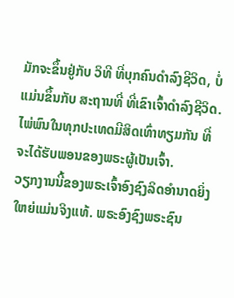ມັກຈະຂຶ້ນຢູ່ກັບ ວິທີ ທີ່ບຸກຄົນດຳລົງຊີວິດ, ບໍ່ແມ່ນຂຶ້ນກັບ ສະຖານທີ່ ທີ່ເຂົາເຈົ້າດຳລົງຊີວິດ. ໄພ່ພົນໃນທຸກປະເທດມີສິດເທົ່າທຽມກັນ ທີ່ຈະໄດ້ຮັບພອນຂອງພຣະຜູ້ເປັນເຈົ້າ.
ວຽກງານນີ້ຂອງພຣະເຈົ້າອົງຊົງລິດອຳນາດຍິ່ງໃຫຍ່ແມ່ນຈິງແທ້. ພຣະອົງຊົງພຣະຊົນ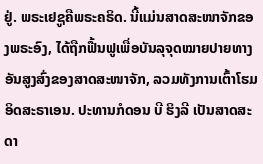ຢູ່. ພຣະເຢຊູຄືພຣະຄຣິດ. ນີ້ແມ່ນສາດສະໜາຈັກຂອງພຣະອົງ, ໄດ້ຖືກຟື້ນຟູເພື່ອບັນລຸຈຸດໝາຍປາຍທາງອັນສູງສົ່ງຂອງສາດສະໜາຈັກ, ລວມທັງການເຕົ້າໂຮມອິດສະຣາເອນ. ປະທານກໍດອນ ບີ ຮິງລີ ເປັນສາດສະດາ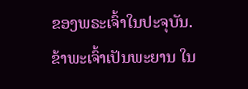ຂອງພຣະເຈົ້າໃນປະຈຸບັນ. ຂ້າພະເຈົ້າເປັນພະຍານ ໃນ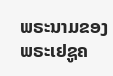ພຣະນາມຂອງພຣະເຢຊູຄ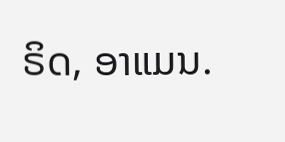ຣິດ, ອາແມນ.